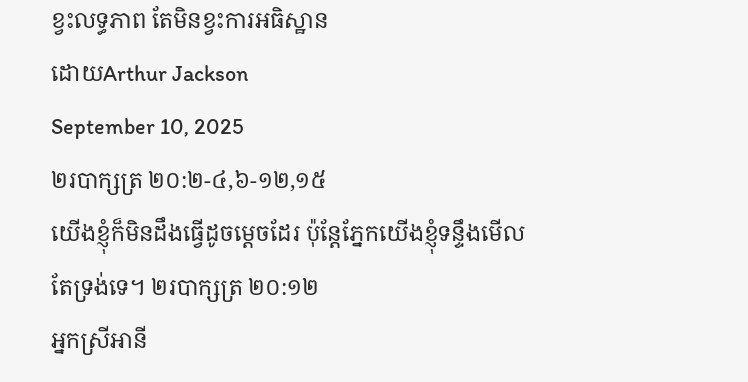ខ្វះលទ្ធភាព តែមិនខ្វះការអធិស្ឋាន
ដោយArthur Jackson
September 10, 2025
២របាក្សត្រ ២០:២-៤,៦-១២,១៥
យើងខ្ញុំក៏មិនដឹងធ្វើដូចម្ដេចដែរ ប៉ុន្តែភ្នែកយើងខ្ញុំទន្ទឹងមើលតែទ្រង់ទេ។ ២របាក្សត្រ ២០:១២
អ្នកស្រីអានី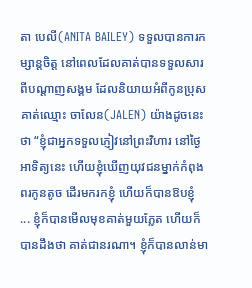តា បេលី(ANITA BAILEY) ទទួលបានការកម្សាន្តចិត្ត នៅពេលដែលគាត់បានទទួលសារពីបណ្ដាញសង្គម ដែលនិយាយអំពីកូនប្រុសគាត់ឈ្មោះ ចាលែន(JALEN) យ៉ាងដូចនេះថា “ខ្ញុំជាអ្នកទទួលភ្ញៀវនៅព្រះវិហារ នៅថ្ងៃអាទិត្យនេះ ហើយខ្ញុំឃើញយុវជនម្នាក់កំពុងពរកូនតូច ដើរមករកខ្ញុំ ហើយក៏បានឱបខ្ញុំ ... ខ្ញុំក៏បានមើលមុខគាត់មួយភ្លែត ហើយក៏បានដឹងថា គាត់ជានរណា។ ខ្ញុំក៏បានលាន់មា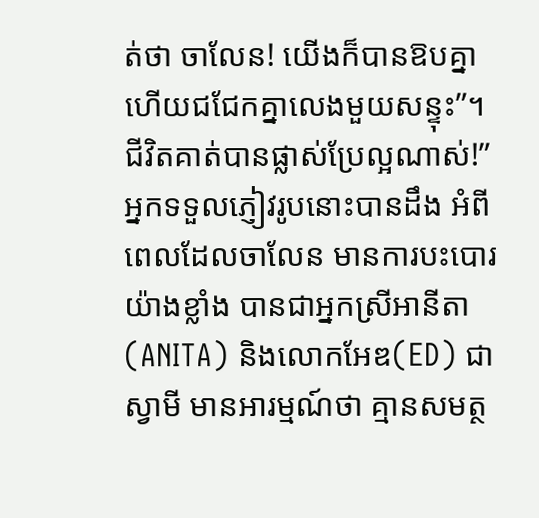ត់ថា ចាលែន! យើងក៏បានឱបគ្នា ហើយជជែកគ្នាលេងមួយសន្ទុះ”។ ជីវិតគាត់បានផ្លាស់ប្រែល្អណាស់!” អ្នកទទួលភ្ញៀវរូបនោះបានដឹង អំពីពេលដែលចាលែន មានការបះបោរយ៉ាងខ្លាំង បានជាអ្នកស្រីអានីតា(ANITA) និងលោកអែឌ(ED) ជាស្វាមី មានអារម្មណ៍ថា គ្មានសមត្ថ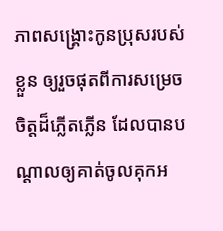ភាពសង្គ្រោះកូនប្រុសរបស់ខ្លួន ឲ្យរួចផុតពីការសម្រេចចិត្តដ៏ភ្លើតភ្លើន ដែលបានបណ្តាលឲ្យគាត់ចូលគុកអ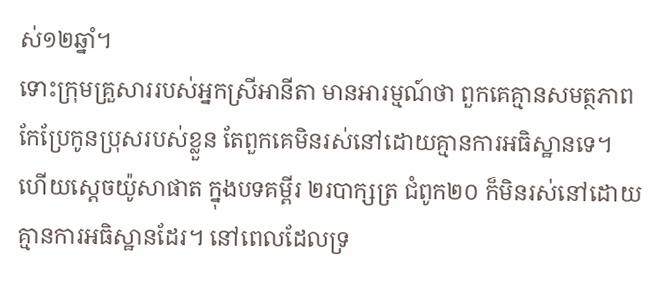ស់១២ឆ្នាំ។
ទោះក្រុមគ្រួសាររបស់អ្នកស្រីអានីតា មានអារម្មណ៍ថា ពួកគេគ្មានសមត្ថភាពកែប្រែកូនប្រុសរបស់ខ្លួន តែពួកគេមិនរស់នៅដោយគ្មានការអធិស្ឋានទេ។ ហើយស្តេចយ៉ូសាផាត ក្នុងបទគម្ពីរ ២របាក្សត្រ ជំពូក២០ ក៏មិនរស់នៅដោយគ្មានការអធិស្ឋានដែរ។ នៅពេលដែលទ្រ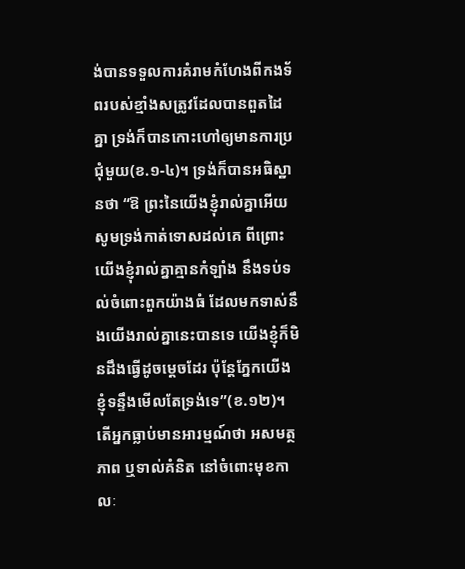ង់បានទទួលការគំរាមកំហែងពីកងទ័ពរបស់ខ្មាំងសត្រូវដែលបានពួតដៃគ្នា ទ្រង់ក៏បានកោះហៅឲ្យមានការប្រជុំមួយ(ខ.១-៤)។ ទ្រង់ក៏បានអធិស្ឋានថា “ឱ ព្រះនៃយើងខ្ញុំរាល់គ្នាអើយ សូមទ្រង់កាត់ទោសដល់គេ ពីព្រោះយើងខ្ញុំរាល់គ្នាគ្មានកំឡាំង នឹងទប់ទល់ចំពោះពួកយ៉ាងធំ ដែលមកទាស់នឹងយើងរាល់គ្នានេះបានទេ យើងខ្ញុំក៏មិនដឹងធ្វើដូចម្ដេចដែរ ប៉ុន្តែភ្នែកយើងខ្ញុំទន្ទឹងមើលតែទ្រង់ទេ”(ខ.១២)។
តើអ្នកធ្លាប់មានអារម្មណ៍ថា អសមត្ថភាព ឬទាល់គំនិត នៅចំពោះមុខកាលៈ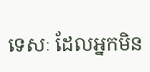ទេសៈ ដែលអ្នកមិន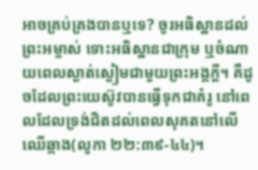អាចគ្រប់គ្រងបានឬទេ? ចូរអធិស្ឋានដល់ព្រះអម្ចាស់ ទោះអធិស្ឋានជាក្រុម ឬចំណាយពេលស្ងាត់ស្ងៀមជាមួយព្រះអង្គក្តី។ គឺដូចដែលព្រះយេស៊ូវបានធ្វើទុកជាគំរូ នៅពេលដែលទ្រង់ជិតដល់ពេលសុគតនៅលើឈើឆ្កាង(លូកា ២២:៣៩-៤៤)។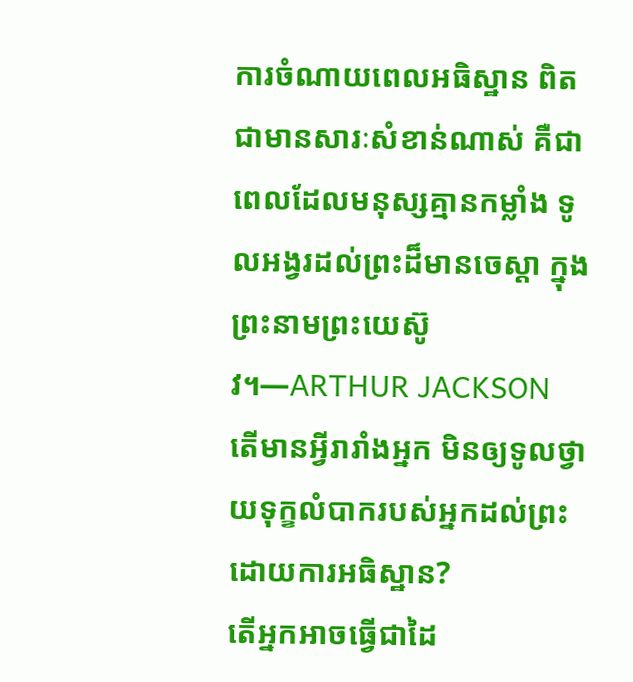ការចំណាយពេលអធិស្ឋាន ពិតជាមានសារៈសំខាន់ណាស់ គឺជាពេលដែលមនុស្សគ្មានកម្លាំង ទូលអង្វរដល់ព្រះដ៏មានចេស្តា ក្នុងព្រះនាមព្រះយេស៊ូវ។—ARTHUR JACKSON
តើមានអ្វីរារាំងអ្នក មិនឲ្យទូលថ្វាយទុក្ខលំបាករបស់អ្នកដល់ព្រះ ដោយការអធិស្ឋាន?
តើអ្នកអាចធ្វើជាដៃ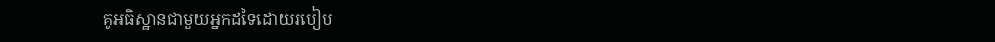គូអធិស្ឋានជាមួយអ្នកដទៃដោយរបៀប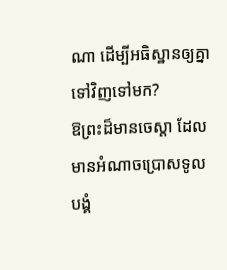ណា ដើម្បីអធិស្ឋានឲ្យគ្នាទៅវិញទៅមក?
ឱព្រះដ៏មានចេស្តា ដែលមានអំណាចប្រោសទូលបង្គំ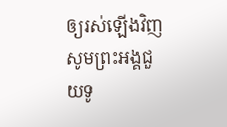ឲ្យរស់ឡើងវិញ សូមព្រះអង្គជួយទូ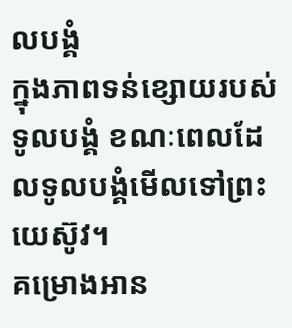លបង្គំ
ក្នុងភាពទន់ខ្សោយរបស់ទូលបង្គំ ខណៈពេលដែលទូលបង្គំមើលទៅព្រះយេស៊ូវ។
គម្រោងអាន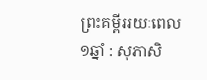ព្រះគម្ពីររយៈពេល១ឆ្នាំ : សុភាសិ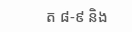ត ៨-៩ និង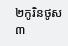២កូរិនថូស ៣